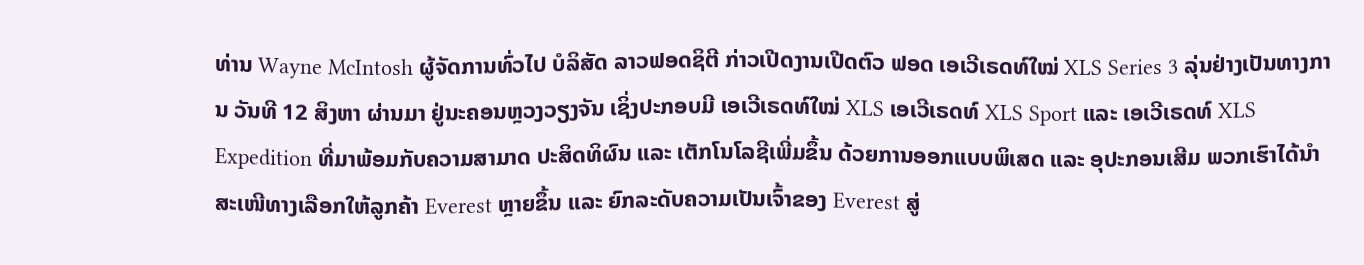ທ່ານ Wayne McIntosh ຜູ້ຈັດການທົ່ວໄປ ບໍລິສັດ ລາວຟອດຊິຕີ ກ່າວເປີດງານເປີດຕົວ ຟອດ ເອເວີເຣດທ໌ໃໝ່ XLS Series 3 ລຸ່ນຢ່າງເປັນທາງການ ວັນທີ 12 ສິງຫາ ຜ່ານມາ ຢູ່ນະຄອນຫຼວງວຽງຈັນ ເຊິ່ງປະກອບມີ ເອເວີເຣດທ໌ໃໝ່ XLS ເອເວີເຣດທ໌ XLS Sport ແລະ ເອເວີເຣດທ໌ XLS Expedition ທີ່ມາພ້ອມກັບຄວາມສາມາດ ປະສິດທິຜົນ ແລະ ເຕັກໂນໂລຊີເພີ່ມຂຶ້ນ ດ້ວຍການອອກແບບພິເສດ ແລະ ອຸປະກອນເສີມ ພວກເຮົາໄດ້ນຳສະເໜີທາງເລືອກໃຫ້ລູກຄ້າ Everest ຫຼາຍຂຶ້ນ ແລະ ຍົກລະດັບຄວາມເປັນເຈົ້າຂອງ Everest ສູ່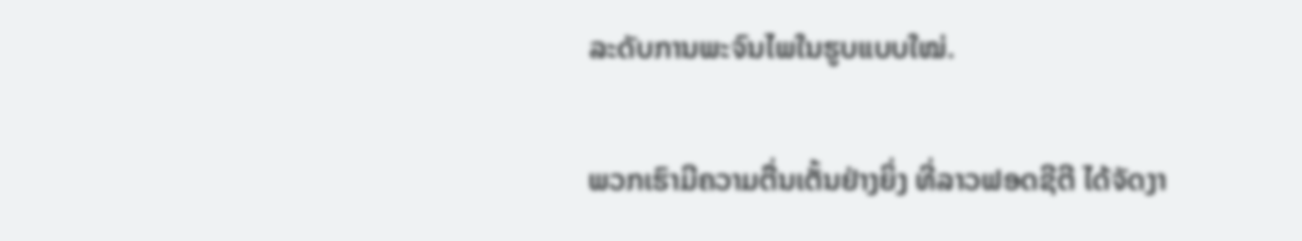ລະດັບການພະຈົນໄພໃນຮູບແບບໃໝ່.

ພວກເຮົາມີຄວາມຕື່ນເຕັ້ນຢ່າງຍິ່ງ ທີ່ລາວຟອດຊີຕີ ໄດ້ຈັດງາ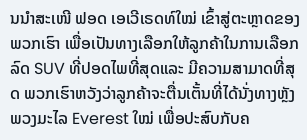ນນໍາສະເໜີ ຟອດ ເອເວີເຣດທ໌ໃໝ່ ເຂົ້າສູ່ຕະຫຼາດຂອງພວກເຮົາ ເພື່ອເປັນທາງເລືອກໃຫ້ລູກຄ້າໃນການເລືອກລົດ SUV ທີ່ປອດໄພທີ່ສຸດແລະ ມີຄວາມສາມາດທີ່ສຸດ ພວກເຮົາຫວັງວ່າລູກຄ້າຈະຕື່ນເຕັ້ນທີ່ໄດ້ນັ່ງທາງຫຼັງພວງມະໄລ Everest ໃໝ່ ເພື່ອປະສົບກັບຄ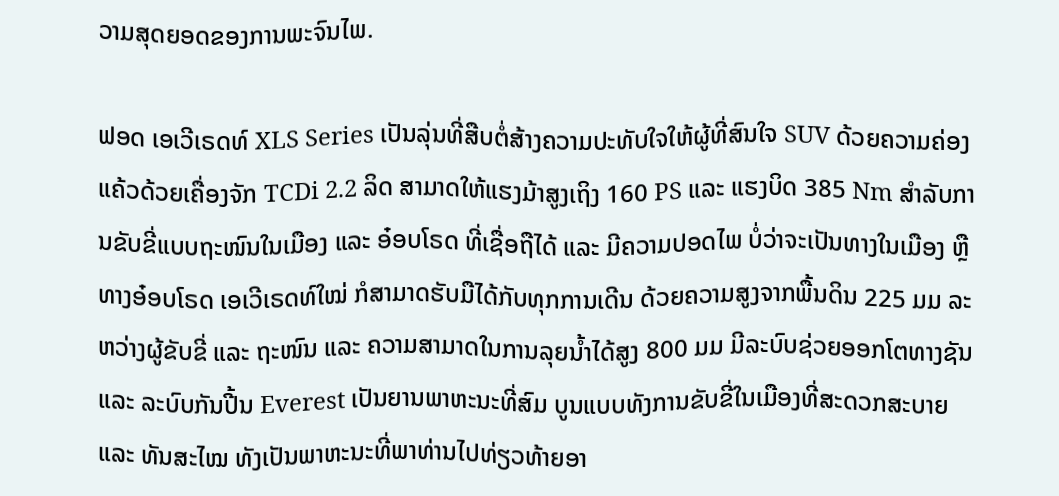ວາມສຸດຍອດຂອງການພະຈົນໄພ.

ຟອດ ເອເວີເຣດທ໌ XLS Series ເປັນລຸ່ນທີ່ສືບຕໍ່ສ້າງຄວາມປະທັບໃຈໃຫ້ຜູ້ທີ່ສົນໃຈ SUV ດ້ວຍຄວາມຄ່ອງແຄ້ວດ້ວຍເຄື່ອງຈັກ TCDi 2.2 ລິດ ສາມາດໃຫ້ແຮງມ້າສູງເຖິງ 160 PS ແລະ ແຮງບິດ 385 Nm ສຳລັບການຂັບຂີ່ແບບຖະໜົນໃນເມືອງ ແລະ ອ໋ອບໂຣດ ທີ່ເຊື່ອຖືໄດ້ ແລະ ມີຄວາມປອດໄພ ບໍ່ວ່າຈະເປັນທາງໃນເມືອງ ຫຼື ທາງອ໋ອບໂຣດ ເອເວີເຣດທ໌ໃໝ່ ກໍສາມາດຮັບມືໄດ້ກັບທຸກການເດີນ ດ້ວຍຄວາມສູງຈາກພື້ນດິນ 225 ມມ ລະຫວ່າງຜູ້ຂັບຂີ່ ແລະ ຖະໜົນ ແລະ ຄວາມສາມາດໃນການລຸຍນໍ້າໄດ້ສູງ 800 ມມ ມີລະບົບຊ່ວຍອອກໂຕທາງຊັນ ແລະ ລະບົບກັນປີ້ນ Everest ເປັນຍານພາຫະນະທີ່ສົມ ບູນແບບທັງການຂັບຂີ່ໃນເມືອງທີ່ສະດວກສະບາຍ ແລະ ທັນສະໄໝ ທັງເປັນພາຫະນະທີ່ພາທ່ານໄປທ່ຽວທ້າຍອາ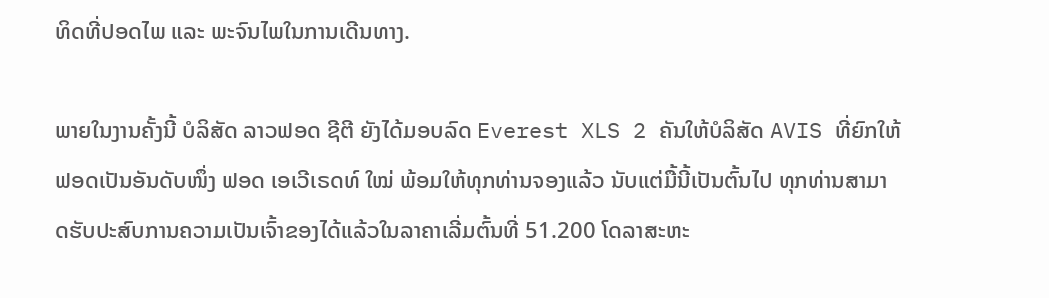ທິດທີ່ປອດໄພ ແລະ ພະຈົນໄພໃນການເດີນທາງ.

ພາຍໃນງານຄັ້ງນີ້ ບໍລິສັດ ລາວຟອດ ຊີຕີ ຍັງໄດ້ມອບລົດ Everest XLS 2 ຄັນໃຫ້ບໍລິສັດ AVIS ທີ່ຍົກໃຫ້ຟອດເປັນອັນດັບໜຶ່ງ ຟອດ ເອເວີເຣດທ໌ ໃໝ່ ພ້ອມໃຫ້ທຸກທ່ານຈອງແລ້ວ ນັບແຕ່ມື້ນີ້ເປັນຕົ້ນໄປ ທຸກທ່ານສາມາດຮັບປະສົບການຄວາມເປັນເຈົ້າຂອງໄດ້ແລ້ວໃນລາຄາເລີ່ມຕົ້ນທີ່ 51.200 ໂດລາສະຫະ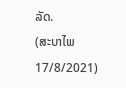ລັດ.
(ສະບາໄພ 17/8/2021)